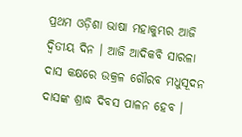ପ୍ରଥମ ଓଡ଼ିଶା ଭାଷା ମହାକୁମ୍ଭର ଆଜି ଦ୍ୱିତୀୟ ଦିନ । ଆଜି ଆଦିକବି ସାରଳା ଦାସ କକ୍ଷରେ ଉକ୍ରଳ ଗୌରବ ମଧୁସୂଦନ ଦାସଙ୍କ ଶ୍ରାଦ୍ଧ ଦିବସ ପାଳନ ହେବ ।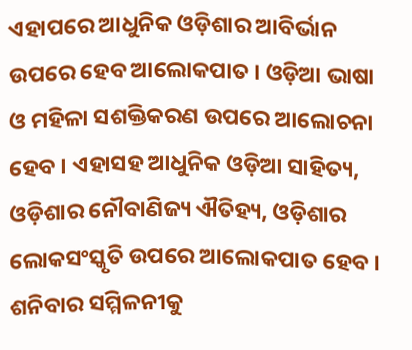ଏହାପରେ ଆଧୁନିକ ଓଡ଼ିଶାର ଆବିର୍ଭାନ ଉପରେ ହେବ ଆଲୋକପାତ । ଓଡ଼ିଆ ଭାଷା ଓ ମହିଳା ସଶକ୍ତିକରଣ ଉପରେ ଆଲୋଚନା ହେବ । ଏହାସହ ଆଧୁନିକ ଓଡ଼ିଆ ସାହିତ୍ୟ, ଓଡ଼ିଶାର ନୌବାଣିଜ୍ୟ ଐତିହ୍ୟ, ଓଡ଼ିଶାର ଲୋକସଂସ୍କୃତି ଉପରେ ଆଲୋକପାତ ହେବ । ଶନିବାର ସମ୍ମିଳନୀକୁ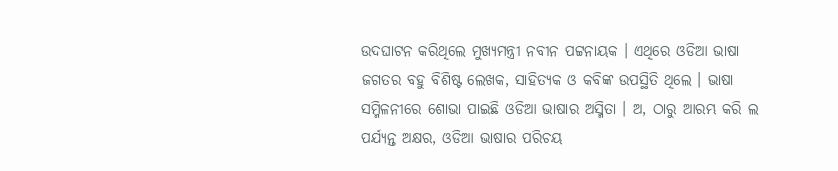ଉଦଘାଟନ କରିଥିଲେ ମୁଖ୍ୟମନ୍ତ୍ରୀ ନବୀନ ପଟ୍ଟନାୟକ । ଏଥିରେ ଓଡିଆ ଭାଷା ଜଗତର ବହୁ ବିଶିଷ୍ଟ ଲେଖକ, ସାହିତ୍ୟକ ଓ କବିଙ୍କ ଉପସ୍ଥିତି ଥିଲେ । ଭାଷା ସମ୍ମିଳନୀରେ ଶୋଭା ପାଇଛି ଓଡିଆ ଭାଷାର ଅସ୍ମିତା । ଅ, ଠାରୁ ଆରମ୍ଭ କରି ଲ ପର୍ଯ୍ୟନ୍ତ ଅକ୍ଷର, ଓଡିଆ ଭାଷାର ପରିଚୟ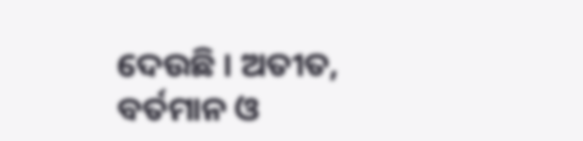ଦେଉଛି । ଅତୀତ, ବର୍ତମାନ ଓ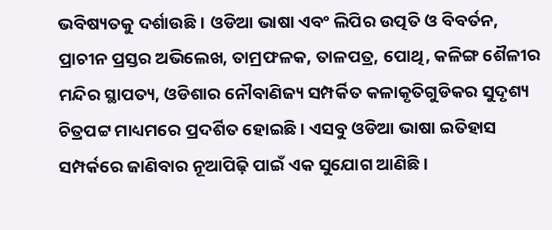ଭବିଷ୍ୟତକୁ ଦର୍ଶାଉଛି । ଓଡିଆ ଭାଷା ଏବଂ ଲିପିର ଉତ୍ପତି ଓ ବିବର୍ତନ, ପ୍ରାଚୀନ ପ୍ରସ୍ତର ଅଭିଲେଖ, ତାମ୍ରଫଳକ, ତାଳପତ୍ର, ପୋଥି, କଳିଙ୍ଗ ଶୈଳୀର ମନ୍ଦିର ସ୍ଥାପତ୍ୟ, ଓଡିଶାର ନୌବାଣିଜ୍ୟ ସମ୍ପର୍କିତ କଳାକୃତିଗୁଡିକର ସୁଦୃଶ୍ୟ ଚିତ୍ରପଟ୍ଟ ମାଧ୍ୟମରେ ପ୍ରଦର୍ଶିତ ହୋଇଛି । ଏସବୁ ଓଡିଆ ଭାଷା ଇତିହାସ ସମ୍ପର୍କରେ ଜାଣିବାର ନୂଆପିଢ଼ି ପାଇଁ ଏକ ସୁଯୋଗ ଆଣିଛି ।